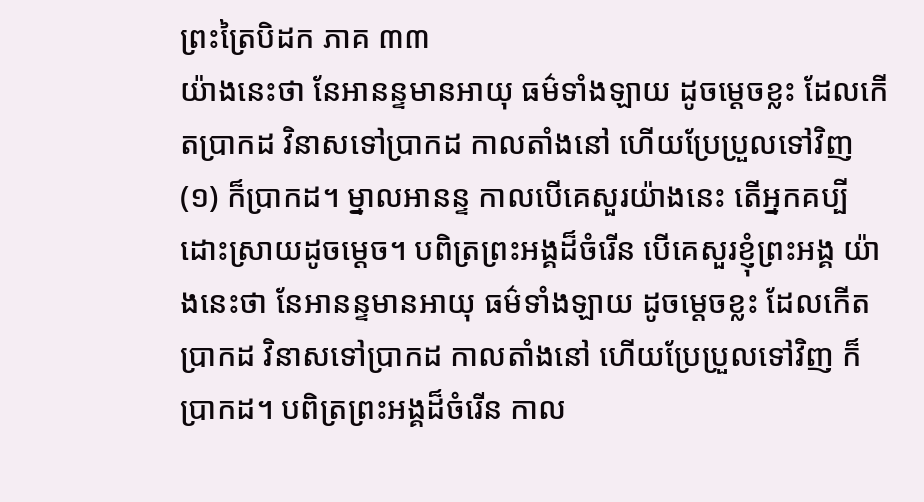ព្រះត្រៃបិដក ភាគ ៣៣
យ៉ាងនេះថា នែអានន្ទមានអាយុ ធម៌ទាំងឡាយ ដូចម្តេចខ្លះ ដែលកើតប្រាកដ វិនាសទៅប្រាកដ កាលតាំងនៅ ហើយប្រែប្រួលទៅវិញ
(១) ក៏ប្រាកដ។ ម្នាលអានន្ទ កាលបើគេសួរយ៉ាងនេះ តើអ្នកគប្បីដោះស្រាយដូចម្តេច។ បពិត្រព្រះអង្គដ៏ចំរើន បើគេសួរខ្ញុំព្រះអង្គ យ៉ាងនេះថា នែអានន្ទមានអាយុ ធម៌ទាំងឡាយ ដូចម្តេចខ្លះ ដែលកើតប្រាកដ វិនាសទៅប្រាកដ កាលតាំងនៅ ហើយប្រែប្រួលទៅវិញ ក៏ប្រាកដ។ បពិត្រព្រះអង្គដ៏ចំរើន កាល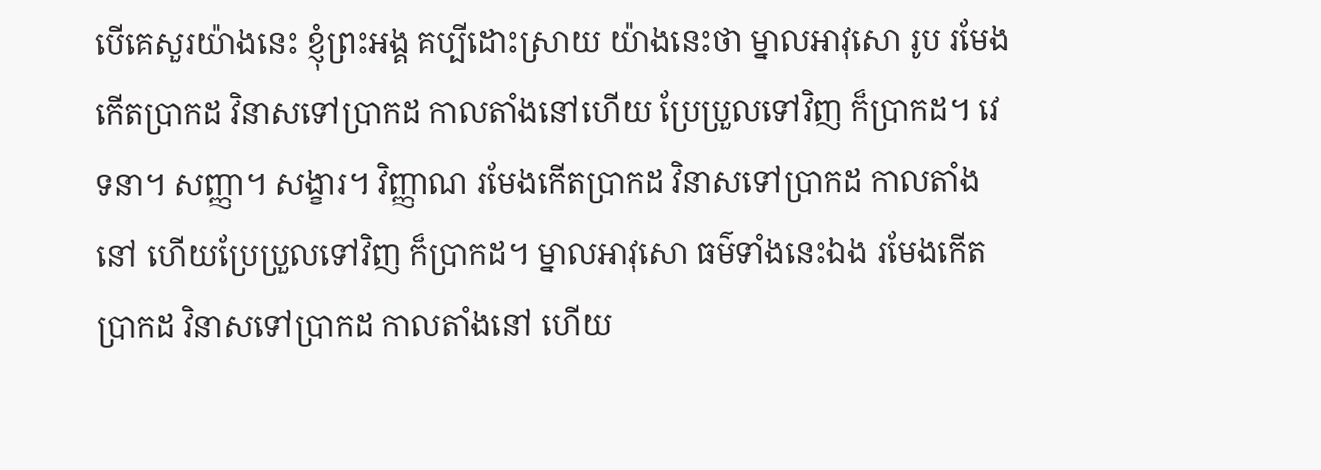បើគេសួរយ៉ាងនេះ ខ្ញុំព្រះអង្គ គប្បីដោះស្រាយ យ៉ាងនេះថា ម្នាលអាវុសោ រូប រមែងកើតប្រាកដ វិនាសទៅប្រាកដ កាលតាំងនៅហើយ ប្រែប្រួលទៅវិញ ក៏ប្រាកដ។ វេទនា។ សញ្ញា។ សង្ខារ។ វិញ្ញាណ រមែងកើតប្រាកដ វិនាសទៅប្រាកដ កាលតាំងនៅ ហើយប្រែប្រួលទៅវិញ ក៏ប្រាកដ។ ម្នាលអាវុសោ ធម៌ទាំងនេះឯង រមែងកើតប្រាកដ វិនាសទៅប្រាកដ កាលតាំងនៅ ហើយ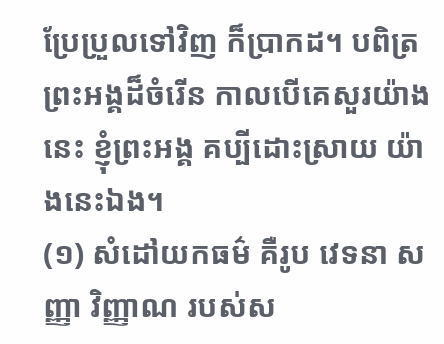ប្រែប្រួលទៅវិញ ក៏ប្រាកដ។ បពិត្រព្រះអង្គដ៏ចំរើន កាលបើគេសួរយ៉ាងនេះ ខ្ញុំព្រះអង្គ គប្បីដោះស្រាយ យ៉ាងនេះឯង។
(១) សំដៅយកធម៌ គឺរូប វេទនា សញ្ញា វិញ្ញាណ របស់ស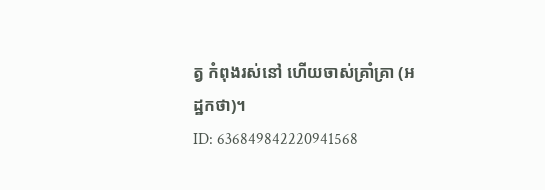ត្វ កំពុងរស់នៅ ហើយចាស់គ្រាំគ្រា (អដ្ឋកថា)។
ID: 636849842220941568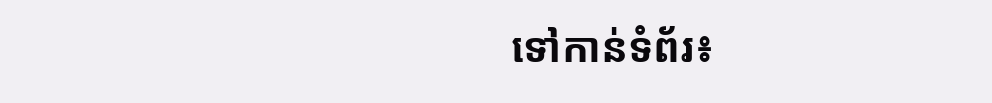ទៅកាន់ទំព័រ៖